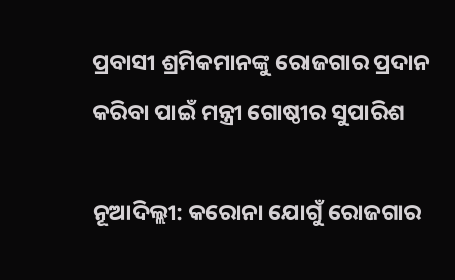ପ୍ରବାସୀ ଶ୍ରମିକମାନଙ୍କୁ ରୋଜଗାର ପ୍ରଦାନ କରିବା ପାଇଁ ମନ୍ତ୍ରୀ ଗୋଷ୍ଠୀର ସୁପାରିଶ

ନୂଆଦିଲ୍ଲୀ: କରୋନା ଯୋଗୁଁ ରୋଜଗାର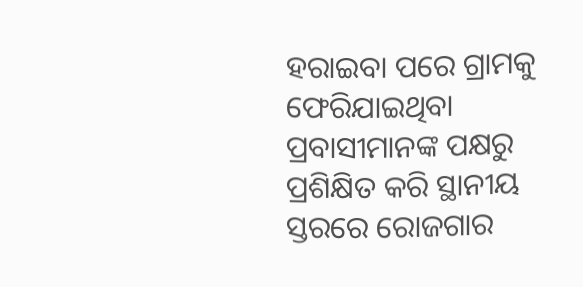ହରାଇବା ପରେ ଗ୍ରାମକୁ ଫେରିଯାଇଥିବା ପ୍ରବାସୀମାନଙ୍କ ପକ୍ଷରୁ ପ୍ରଶିକ୍ଷିତ କରି ସ୍ଥାନୀୟ ସ୍ତରରେ ରୋଜଗାର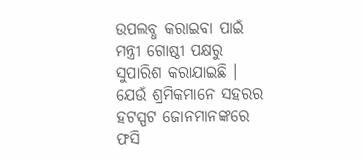ଉପଲବ୍ଧ କରାଇବା ପାଇଁ ମନ୍ତ୍ରୀ ଗୋଷ୍ଠୀ ପକ୍ଷରୁ ସୁପାରିଶ କରାଯାଇଛି । ଯେଉଁ ଶ୍ରମିକମାନେ ସହରର ହଟସ୍ପଟ ଜୋନମାନଙ୍କରେ ଫସି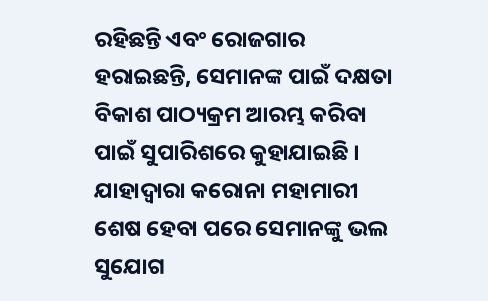ରହିଛନ୍ତି ଏବଂ ରୋଜଗାର ହରାଇଛନ୍ତି, ସେମାନଙ୍କ ପାଇଁ ଦକ୍ଷତା ବିକାଶ ପାଠ୍ୟକ୍ରମ ଆରମ୍ଭ କରିବା ପାଇଁ ସୁପାରିଶରେ କୁହାଯାଇଛି । ଯାହାଦ୍ୱାରା କରୋନା ମହାମାରୀ ଶେଷ ହେବା ପରେ ସେମାନଙ୍କୁ ଭଲ ସୁଯୋଗ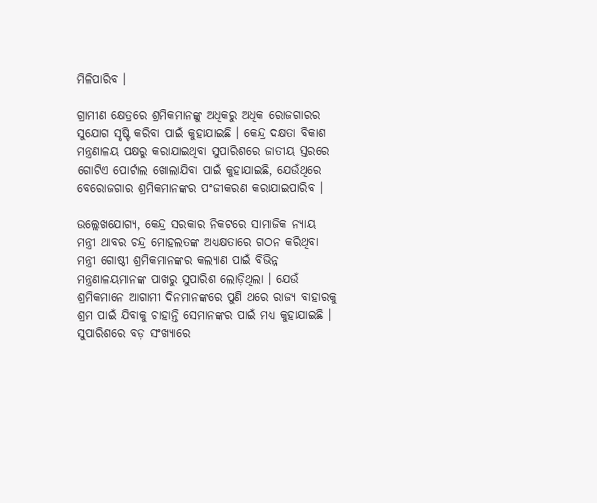ମିଳିପାରିବ ।

ଗ୍ରାମୀଣ କ୍ଷେତ୍ରରେ ଶ୍ରମିକମାନଙ୍କୁ ଅଧିକରୁ ଅଧିକ ରୋଜଗାରର ସୁଯୋଗ ସୃଷ୍ଟି କରିବା ପାଇଁ କୁହାଯାଇଛି । କେନ୍ଦ୍ର ଦକ୍ଷତା ବିକାଶ ମନ୍ତ୍ରଣାଳୟ ପକ୍ଷରୁ କରାଯାଇଥିବା ସୁପାରିଶରେ ଜାତୀୟ ସ୍ତରରେ ଗୋଟିଏ ପୋର୍ଟାଲ ଖୋଲାଯିବା ପାଇଁ କୁହାଯାଇଛି, ଯେଉଁଥିରେ ବେରୋଜଗାର ଶ୍ରମିକମାନଙ୍କର ପଂଜୀକରଣ କରାଯାଇପାରିବ ।

ଉଲ୍ଲେଖଯୋଗ୍ୟ, କେନ୍ଦ୍ର ସରକାର ନିକଟରେ ସାମାଜିକ ନ୍ୟାୟ ମନ୍ତ୍ରୀ ଥାବର ଚନ୍ଦ୍ର ମୋହଲତଙ୍କ ଅଧ୍ୟକ୍ଷତାରେ ଗଠନ କରିଥିବା ମନ୍ତ୍ରୀ ଗୋଷ୍ଠୀ ଶ୍ରମିକମାନଙ୍କର କଲ୍ୟାଣ ପାଇଁ ବିଭିନ୍ନ ମନ୍ତ୍ରଣାଳୟମାନଙ୍କ ପାଖରୁ ସୁପାରିଶ ଲୋଡ଼ିଥିଲା । ଯେଉଁ ଶ୍ରମିକମାନେ ଆଗାମୀ ଦିନମାନଙ୍କରେ ପୁଣି ଥରେ ରାଜ୍ୟ ବାହାରକୁ ଶ୍ରମ ପାଇଁ ଯିବାକୁ ଚାହାନ୍ତି ସେମାନଙ୍କର ପାଇଁ ମଧ୍ୟ କୁହାଯାଇଛି । ସୁପାରିଶରେ ବଡ଼ ସଂଖ୍ୟାରେ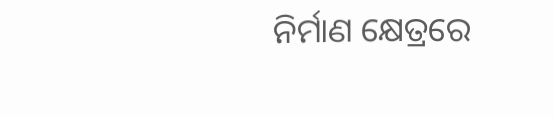ନିର୍ମାଣ କ୍ଷେତ୍ରରେ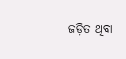ଜଡ଼ିତ ଥିବା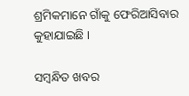ଶ୍ରମିକମାନେ ଗାଁକୁ ଫେରିଆସିବାର କୁହାଯାଇଛି ।

ସମ୍ବନ୍ଧିତ ଖବର